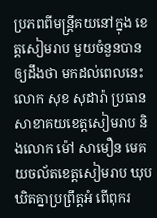ប្រភពពីមន្ត្រីគយនៅក្នុង ខេត្តសៀមរាប មួយចំនួនបានឲ្យដឹងថា មកដល់ពេលនេះលោក សុខ សុដារ៉ា ប្រធានសាខាគយខេត្តសៀមរាប និងលោក ម៉ៅ សាមឿន មេគយចល័តខេត្តសៀមរាប ឃុបឃិតគ្នាប្រព្រឹត្តអំ ពើពុករ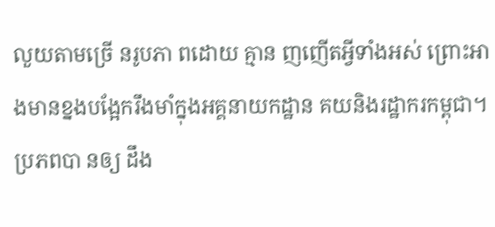លួយតាមច្រើ នរូបភា ពដោយ គ្មាន ញញើតអ្វីទាំងអស់ ព្រោះអាងមានខ្នងបង្អែករឹងមាំក្នុងអគ្គនាយកដ្ឋាន គយនិងរដ្ឋាករកម្ពុជា។ ប្រភពបា នឲ្យ ដឹង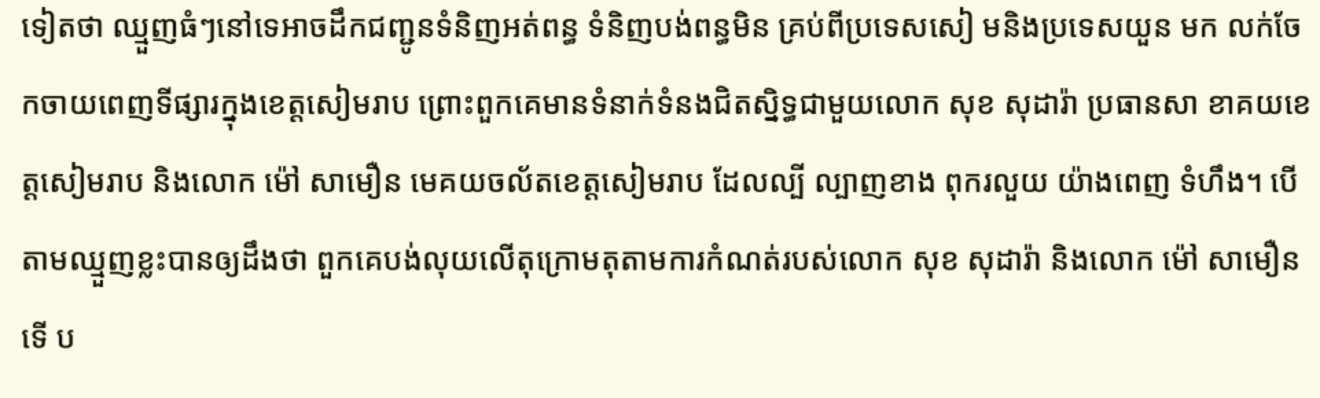ទៀតថា ឈ្មួញធំៗនៅទេអាចដឹកជញ្ជូនទំនិញអត់ពន្ធ ទំនិញបង់ពន្ធមិន គ្រប់ពីប្រទេសសៀ មនិងប្រទេសយួន មក លក់ចែកចាយពេញទីផ្សារក្នុងខេត្តសៀមរាប ព្រោះពួកគេមានទំនាក់ទំនងជិតស្និទ្ធជាមួយលោក សុខ សុដារ៉ា ប្រធានសា ខាគយខេ ត្តសៀមរាប និងលោក ម៉ៅ សាមឿន មេគយចល័តខេត្តសៀមរាប ដែលល្បី ល្បាញខាង ពុករលួយ យ៉ាងពេញ ទំហឹង។ បើតាមឈ្មួញខ្លះបានឲ្យដឹងថា ពួកគេបង់លុយលើតុក្រោមតុតាមការកំណត់របស់លោក សុខ សុដារ៉ា និងលោក ម៉ៅ សាមឿន ទើ ប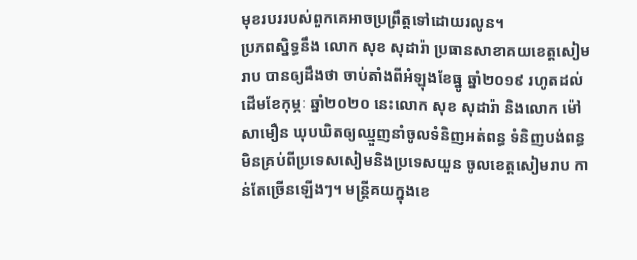មុខរបររបស់ពួកគេអាចប្រព្រឹត្តទៅដោយរលូន។
ប្រភពស្និទ្ធនឹង លោក សុខ សុដារ៉ា ប្រធានសាខាគយខេត្តសៀមរាប បានឲ្យដឹងថា ចាប់តាំងពីអំឡុងខែធ្នូ ឆ្នាំ២០១៩ រហូតដល់ដើមខែកុម្ភៈ ឆ្នាំ២០២០ នេះលោក សុខ សុដារ៉ា និងលោក ម៉ៅ សាមឿន ឃុបឃិតឲ្យឈ្មួញនាំចូលទំនិញអត់ពន្ធ ទំនិញបង់ពន្ធមិនគ្រប់ពីប្រទេសសៀមនិងប្រទេសយួន ចូលខេត្តសៀមរាប កាន់តែច្រើនឡើងៗ។ មន្ត្រីគយក្នុងខេ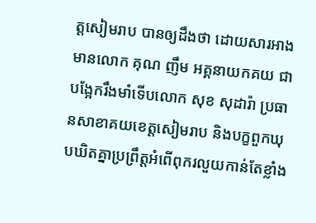ត្តសៀមរាប បានឲ្យដឹងថា ដោយសារអាងមានលោក គុណ ញឹម អគ្គនាយកគយ ជាបង្អែករឹងមាំទើបលោក សុខ សុដារ៉ា ប្រធានសាខាគយខេត្តសៀមរាប និងបក្ខពួកឃុបឃិតគ្នាប្រព្រឹត្តអំពើពុករលួយកាន់តែខ្លាំង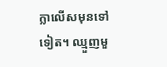ក្លាលើសមុនទៅទៀត។ ឈ្មួញមួ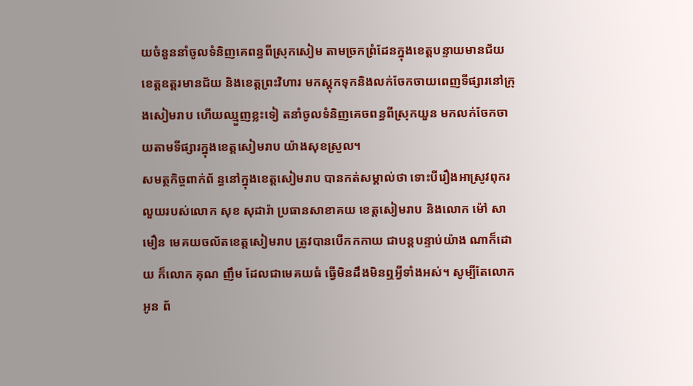យចំនួននាំចូលទំនិញគេពន្ធពីស្រុកសៀម តាមច្រកព្រំដែនក្នុងខេត្តបន្ទាយមានជ័យ ខេត្តឧត្តរមានជ័យ និងខេត្តព្រះវិហារ មកស្តុកទុកនិងលក់ចែកចាយពេញទីផ្សារនៅក្រុងសៀមរាប ហើយឈ្មួញខ្លះទៀ តនាំចូលទំនិញគេចពន្ធពីស្រុកយួន មកលក់ចែកចាយតាមទីផ្សារក្នុងខេត្តសៀមរាប យ៉ាងសុខស្រួល។
សមត្ថកិច្ចពាក់ព័ ន្ធនៅក្នុងខេត្តសៀមរាប បានកត់សម្គាល់ថា ទោះបីរឿងអាស្រូវពុករលួយរបស់លោក សុខ សុដារ៉ា ប្រធានសាខាគយ ខេត្តសៀមរាប និងលោក ម៉ៅ សាមឿន មេគយចល័តខេត្តសៀមរាប ត្រូវបានបើកកកាយ ជាបន្តបន្ទាប់យ៉ាង ណាក៏ដោយ ក៏លោក គុណ ញឹម ដែលជាមេគយធំ ធ្វើមិនដឹងមិនឮអ្វីទាំងអស់។ សូម្បីតែលោក អូន ព័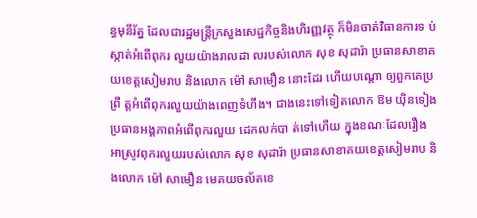ន្ធមុនីរ័ត្ន ដែលជារដ្ឋមន្ត្រីក្រសួងសេដ្ឋកិច្ចនិងហិរញ្ញវត្ថុ ក៏មិនចាត់វិធានការទ ប់ស្កាត់អំពើពុករ លួយយ៉ាងរាលដា លរបស់លោក សុខ សុដារ៉ា ប្រធានសាខាគយខេត្តសៀមរាប និងលោក ម៉ៅ សាមឿន នោះដែរ ហើយបណ្តោ ឲ្យពួកគេប្រព្រឹ ត្តអំពើពុករលួយយ៉ាងពេញទំហឹង។ ជាងនេះទៅទៀតលោក ឱម យ៉ិនទៀង ប្រធានអង្គភាពអំពើពុករលួយ ដេកលក់បា ត់ទៅហើយ ក្នុងខណៈដែលរឿងអាស្រូវពុករលួយរបស់លោក សុខ សុដារ៉ា ប្រធានសាខាគយខេត្តសៀមរាប និងលោក ម៉ៅ សាមឿន មេគយចល័តខេ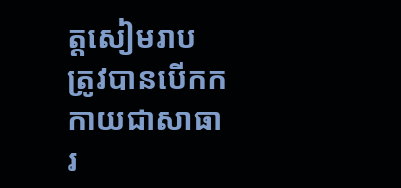ត្តសៀមរាប ត្រូវបានបើកកកាយជាសាធារ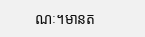ណៈ។មានត